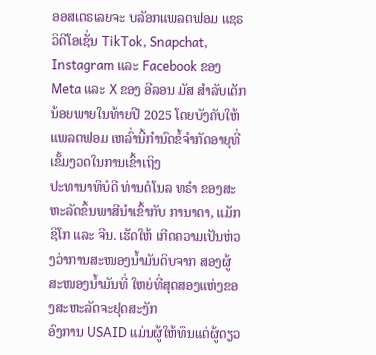ອອສເຕຣເລຍຈະ ບລັອກແພລຕຟອມ ແຊຣວິດີໂອເຊັ່ນ TikTok, Snapchat, Instagram ແລະ Facebook ຂອງ Meta ແລະ X ຂອງ ອີລອນ ມັສ ສຳລັບເດັກນ້ອຍພາຍໃນທ້າຍປີ 2025 ໂດຍບັງຄັບໃຫ້ ແພລຕຟອມ ເຫລົ່ານີ້ກຳນົດຂໍ້ຈຳກັດອາຍຸທີ່ເຂັ້ມງວດໃນການເຂົ້າເຖິງ
ປະທານາທິບໍດີ ທ່ານດໍໂນລ ທຣໍາ ຂອງສະຫະລັດຂຶ້ນພາສີນໍາເຂົ້າກັບ ການາດາ, ແມັກຊິໂກ ແລະ ຈີນ. ເຮັດໃຫ້ ເກີດຄວາມເປັນຫ່ວງວ່າການສະໜອງນໍ້າມັນດິບຈາກ ສອງຜູ້ສະໜອງນໍ້າມັນທີ່ ໃຫຍ່ທີ່ສຸດສອງແຫ່ງຂອງສະຫະລັດຈະຢຸດສະງັກ
ອົງການ USAID ແມ່ນຜູ້ໃຫ້ທຶນແຕ່ຜູ້ດຽວ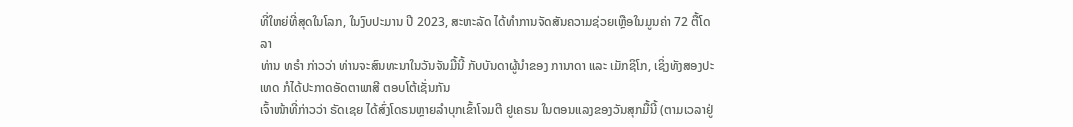ທີ່ໃຫຍ່ທີ່ສຸດໃນໂລກ, ໃນງົບປະມານ ປີ 2023, ສະຫະລັດ ໄດ້ທໍາການຈັດສັນຄວາມຊ່ວຍເຫຼືອໃນມູນຄ່າ 72 ຕື້ໂດລາ
ທ່ານ ທຣໍາ ກ່າວວ່າ ທ່ານຈະສົນທະນາໃນວັນຈັນມື້ນີ້ ກັບບັນດາຜູ້ນໍາຂອງ ການາດາ ແລະ ເມັກຊິໂກ, ເຊິ່ງທັງສອງປະເທດ ກໍໄດ້ປະກາດອັດຕາພາສີ ຕອບໂຕ້ເຊັ່ນກັນ
ເຈົ້າໜ້າທີ່ກ່າວວ່າ ຣັດເຊຍ ໄດ້ສົ່ງໂດຣນຫຼາຍລໍາບຸກເຂົ້າໂຈມຕີ ຢູເຄຣນ ໃນຕອນແລງຂອງວັນສຸກມື້ນີ້ (ຕາມເວລາຢູ່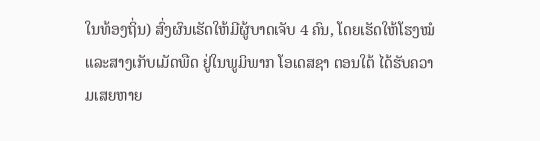ໃນທ້ອງຖິ່ນ) ສົ່ງຜົນເຮັດໃຫ້ມີຜູ້ບາດເຈັບ 4 ຄົນ, ໂດຍເຮັດໃຫ້ໂຮງໝໍ ແລະສາງເກັບເມັດພືດ ຢູ່ໃນພູມິພາກ ໂອເດສຊາ ຕອນໃຕ້ ໄດ້ຮັບຄວາມເສຍຫາຍ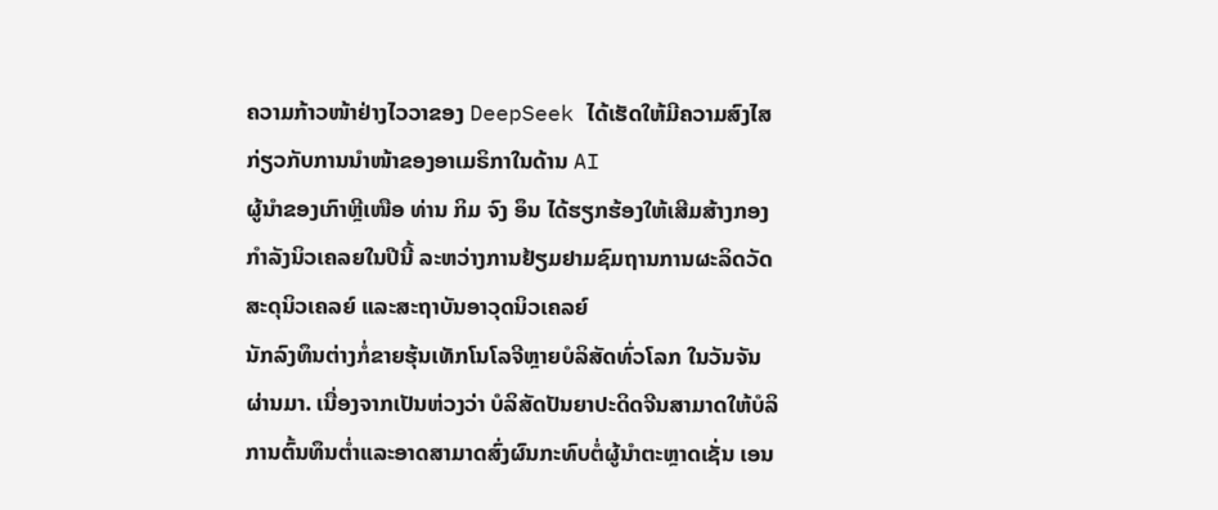ຄວາມກ້າວໜ້າຢ່າງໄວວາຂອງ DeepSeek ໄດ້ເຮັດໃຫ້ມີຄວາມສົງໄສກ່ຽວກັບການນຳໜ້າຂອງອາເມຣິກາໃນດ້ານ AI
ຜູ້ນໍາຂອງເກົາຫຼີເໜືອ ທ່ານ ກິມ ຈົງ ອຶນ ໄດ້ຮຽກຮ້ອງໃຫ້ເສີມສ້າງກອງກຳລັງນິວເຄລຍໃນປີນີ້ ລະຫວ່າງການຢ້ຽມຢາມຊົມຖານການຜະລິດວັດສະດຸນິວເຄລຍ໌ ແລະສະຖາບັນອາວຸດນິວເຄລຍ໌
ນັກລົງທຶນຕ່າງກໍ່ຂາຍຮຸ້ນເທັກໂນໂລຈີຫຼາຍບໍລິສັດທົ່ວໂລກ ໃນວັນຈັນຜ່ານມາ. ເນື່ອງຈາກເປັນຫ່ວງວ່າ ບໍລິສັດປັນຍາປະດິດຈີນສາມາດໃຫ້ບໍລິການຕົ້ນທຶນຕໍ່າແລະອາດສາມາດສົ່ງຜົນກະທົບຕໍ່ຜູ້ນໍາຕະຫຼາດເຊັ່ນ ເອນ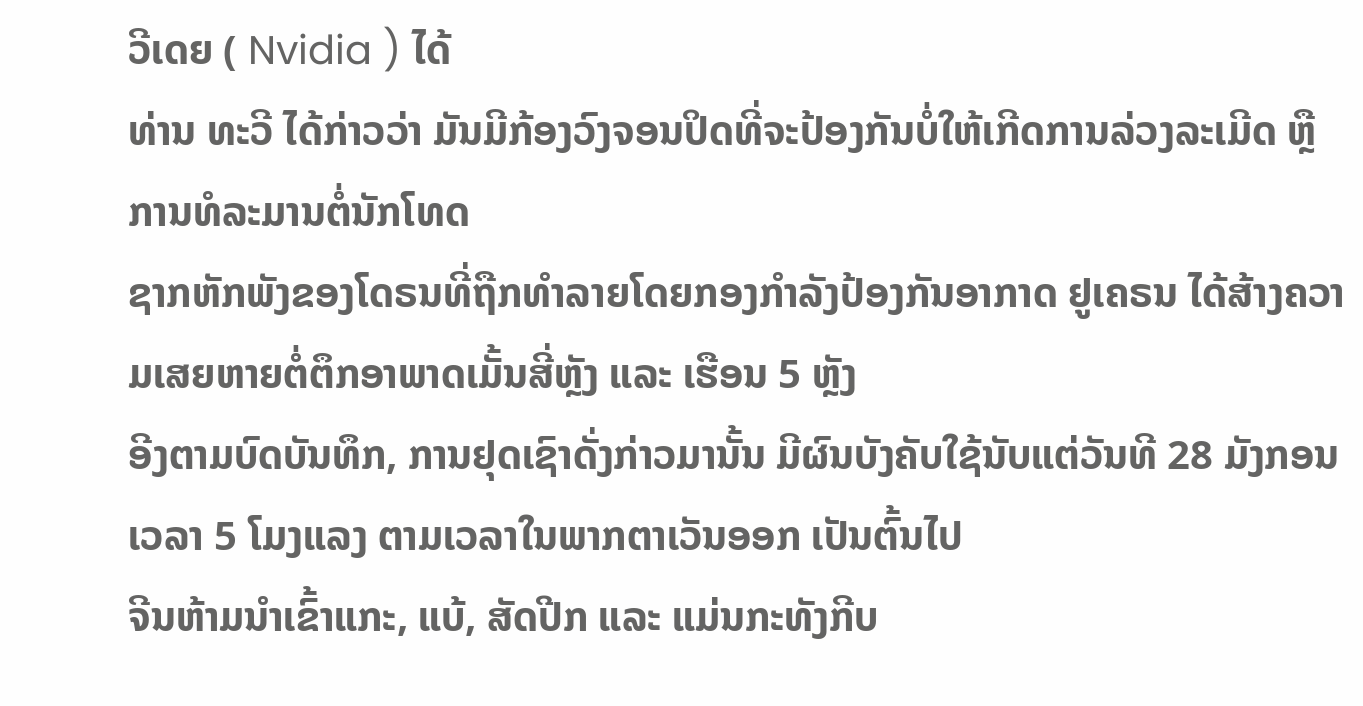ວີເດຍ ( Nvidia ) ໄດ້
ທ່ານ ທະວີ ໄດ້ກ່າວວ່າ ມັນມີກ້ອງວົງຈອນປິດທີ່ຈະປ້ອງກັນບໍ່ໃຫ້ເກີດການລ່ວງລະເມີດ ຫຼື ການທໍລະມານຕໍ່ນັກໂທດ
ຊາກຫັກພັງຂອງໂດຣນທີ່ຖືກທຳລາຍໂດຍກອງກຳລັງປ້ອງກັນອາກາດ ຢູເຄຣນ ໄດ້ສ້າງຄວາມເສຍຫາຍຕໍ່ຕຶກອາພາດເມັ້ນສີ່ຫຼັງ ແລະ ເຮືອນ 5 ຫຼັງ
ອີງຕາມບົດບັນທຶກ, ການຢຸດເຊົາດັ່ງກ່າວມານັ້ນ ມີຜົນບັງຄັບໃຊ້ນັບແຕ່ວັນທີ 28 ມັງກອນ ເວລາ 5 ໂມງແລງ ຕາມເວລາໃນພາກຕາເວັນອອກ ເປັນຕົ້ນໄປ
ຈີນຫ້າມນໍາເຂົ້າແກະ, ແບ້, ສັດປີກ ແລະ ແມ່ນກະທັງກີບ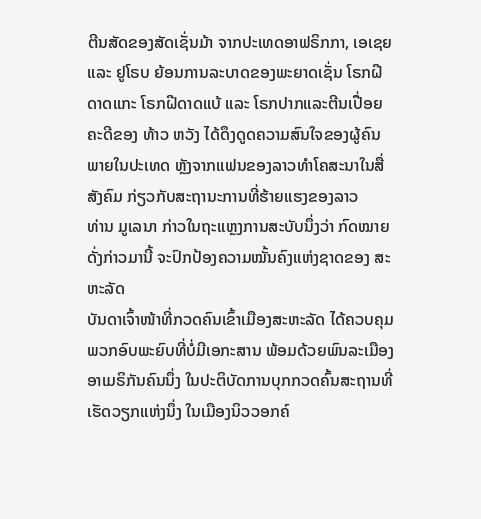ຕີນສັດຂອງສັດເຊັ່ນມ້າ ຈາກປະເທດອາຟຣິກກາ, ເອເຊຍ ແລະ ຢູໂຣບ ຍ້ອນການລະບາດຂອງພະຍາດເຊັ່ນ ໂຣກຝີດາດແກະ ໂຣກຝີດາດແບ້ ແລະ ໂຣກປາກແລະຕີນເປື່ອຍ
ຄະດີຂອງ ທ້າວ ຫວັງ ໄດ້ດຶງດູດຄວາມສົນໃຈຂອງຜູ້ຄົນພາຍໃນປະເທດ ຫຼັງຈາກແຟນຂອງລາວທໍາໂຄສະນາໃນສື່ສັງຄົມ ກ່ຽວກັບສະຖານະການທີ່ຮ້າຍແຮງຂອງລາວ
ທ່ານ ມູເລນາ ກ່າວໃນຖະແຫຼງການສະບັບນຶ່ງວ່າ ກົດໝາຍດັ່ງກ່າວມານີ້ ຈະປົກປ້ອງຄວາມໝັ້ນຄົງແຫ່ງຊາດຂອງ ສະຫະລັດ
ບັນດາເຈົ້າໜ້າທີ່ກວດຄົນເຂົ້າເມືອງສະຫະລັດ ໄດ້ຄວບຄຸມພວກອົບພະຍົບທີ່ບໍ່ມີເອກະສານ ພ້ອມດ້ວຍພົນລະເມືອງອາເມຣິກັນຄົນນຶ່ງ ໃນປະຕິບັດການບຸກກວດຄົ້ນສະຖານທີ່ເຮັດວຽກແຫ່ງນຶ່ງ ໃນເມືອງນິວວອກຄ໌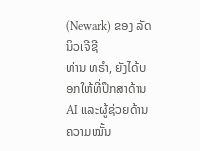(Newark) ຂອງ ລັດນິວເຈີຊີ
ທ່ານ ທຣໍາ, ຍັງໄດ້ບອກໃຫ້ທີ່ປຶກສາດ້ານ AI ແລະຜູ້ຊ່ວຍດ້ານຄວາມໝັ້ນ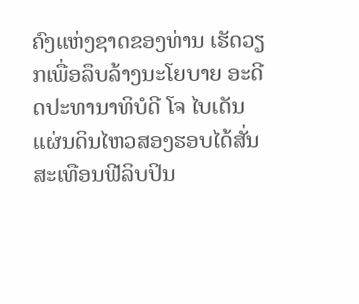ຄົງແຫ່ງຊາດຂອງທ່ານ ເຮັດວຽກເພື່ອລຶບລ້າງນະໂຍບາຍ ອະດີດປະທານາທິບໍດີ ໂຈ ໄບເດັນ
ແຜ່ນດິນໄຫວສອງຮອບໄດ້ສັ່ນສະເທືອນຟີລິບປິນ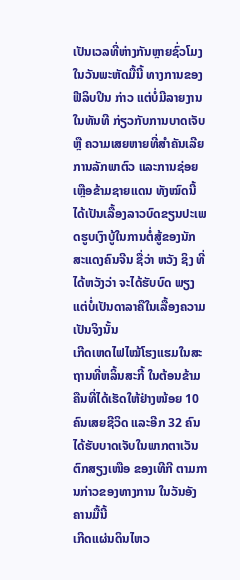ເປັນເວລທີ່ຫ່າງກັນຫຼາຍຊົ່ວໂມງ ໃນວັນພະຫັດມື້ນີ້ ທາງການຂອງຟີລິບປິນ ກ່າວ ແຕ່ບໍ່ມີລາຍງານໃນທັນທີ ກ່ຽວກັບການບາດເຈັບ ຫຼື ຄວາມເສຍຫາຍທີ່ສຳຄັນເລີຍ
ການລັກພາຕົວ ແລະການຊ່ອຍເຫຼືອຂ້າມຊາຍແດນ ທັງໝົດນີ້ ໄດ້ເປັນເລື້ອງລາວບົດຂຽນປະເພດຮູບເງົາບູ້ໃນການຕໍ່ສູ້ຂອງນັກສະແດງຄົນຈີນ ຊື່ວ່າ ຫວັງ ຊິງ ທີ່ໄດ້ຫວັງວ່າ ຈະໄດ້ຮັບບົດ ພຽງແຕ່ບໍ່ເປັນດາລາຄືໃນເລື້ອງຄວາມເປັນຈິງນັ້ນ
ເກີດເຫດໄຟໄໝ້ໂຮງແຮມໃນສະຖານທີ່ຫລິ້ນສະກີ້ ໃນຕ້ອນຂ້າມຄືນທີ່ໄດ້ເຮັດໃຫ້ຢ່າງໜ້ອຍ 10 ຄົນເສຍຊີວິດ ແລະອີກ 32 ຄົນໄດ້ຮັບບາດເຈັບໃນພາກຕາເວັນຕົກສຽງເໜືອ ຂອງເທີກີ ຕາມການກ່າວຂອງທາງການ ໃນວັນອັງຄານມື້ນີ້
ເກີດແຜ່ນດິນໄຫວ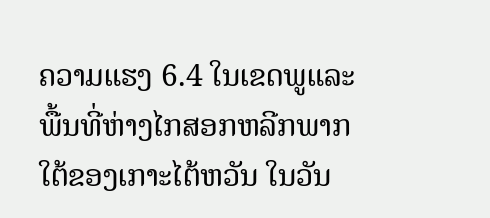ຄວາມແຮງ 6.4 ໃນເຂດພູແລະພື້ນທີ່ຫ່າງໄກສອກຫລີກພາກໃຕ້ຂອງເກາະໄຕ້ຫວັນ ໃນວັນ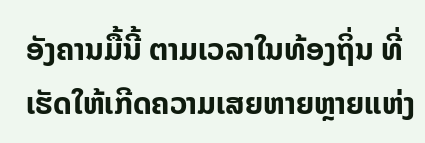ອັງຄານມື້ນີ້ ຕາມເວລາໃນທ້ອງຖິ່ນ ທີ່ເຮັດໃຫ້ເກີດຄວາມເສຍຫາຍຫຼາຍແຫ່ງ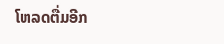ໂຫລດຕື່ມອີກ